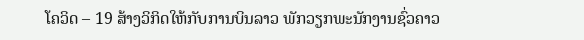ໂຄວິດ – 19 ສ້າງວິກິດໃຫ້ກັບການບິນລາວ ພັກວຽກພະນັກງານຊົ່ວຄາວ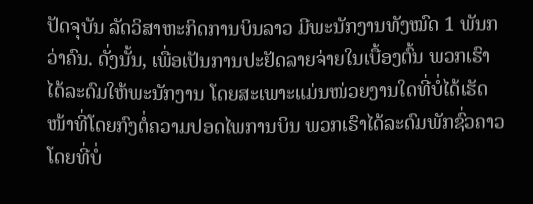ປັດຈຸບັນ ລັດວິສາຫະກິດການບິນລາວ ມີພະນັກງານທັງໝົດ 1 ພັນກວ່າຄົນ. ດັ່ງນັ້ນ, ເພື່ອເປັນການປະຢັດລາຍຈ່າຍໃນເບື້ອງຕົ້ນ ພວກເຮົາໄດ້ລະດົມໃຫ້ພະນັກງານ ໂດຍສະເພາະແມ່ນໜ່ວຍງານໃດທີ່ບໍ່ໄດ້ເຮັດໜ້າທີ່ໂດຍກົງຕໍ່ຄວາມປອດໄພການບິນ ພວກເຮົາໄດ້ລະດົມພັກຊົ່ວຄາວໂດຍທີ່ບໍ່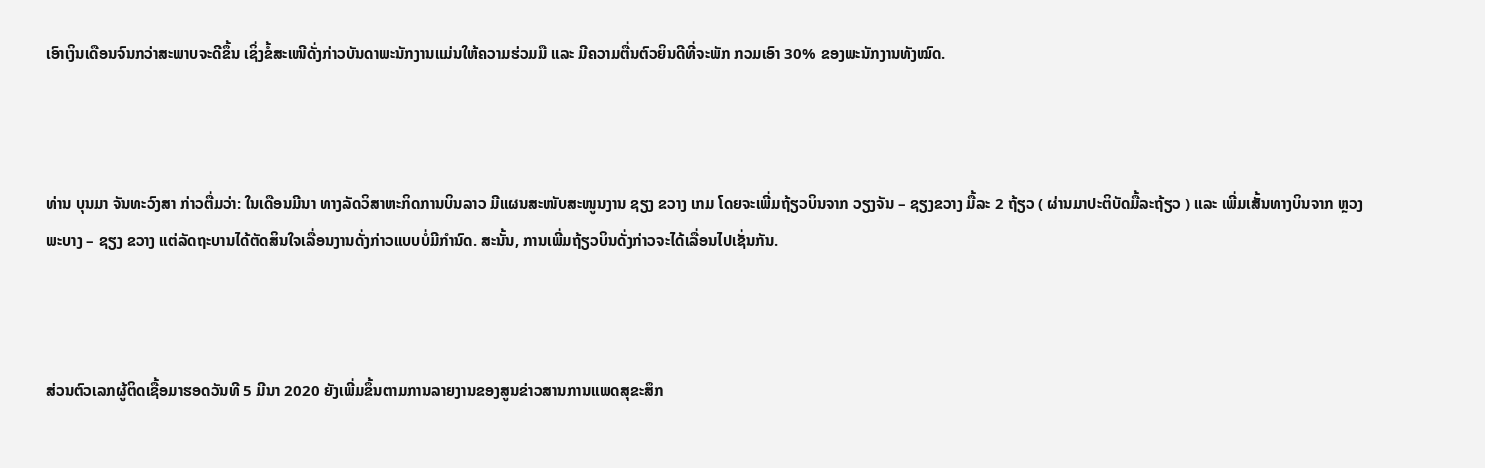ເອົາເງິນເດືອນຈົນກວ່າສະພາບຈະດີຂຶ້ນ ເຊິ່ງຂໍ້ສະເໜີດັ່ງກ່າວບັນດາພະນັກງານແມ່ນໃຫ້ຄວາມຮ່ວມມື ແລະ ມີຄວາມຕື່ນຕົວຍິນດີທີ່ຈະພັກ ກວມເອົາ 30% ຂອງພະນັກງານທັງໝົດ.



ທ່ານ ບຸນມາ ຈັນທະວົງສາ ກ່າວຕື່ມວ່າ: ໃນເດືອນມີນາ ທາງລັດວິສາຫະກິດການບິນລາວ ມີແຜນສະໜັບສະໜູນງານ ຊຽງ ຂວາງ ເກມ ໂດຍຈະເພີ່ມຖ້ຽວບິນຈາກ ວຽງຈັນ – ຊຽງຂວາງ ມື້ລະ 2 ຖ້ຽວ ( ຜ່ານມາປະຕິບັດມື້ລະຖ້ຽວ ) ແລະ ເພີ່ມເສັ້ນທາງບິນຈາກ ຫຼວງພະບາງ – ຊຽງ ຂວາງ ແຕ່ລັດຖະບານໄດ້ຕັດສິນໃຈເລື່ອນງານດັ່ງກ່າວແບບບໍ່ມີກຳນົດ. ສະນັ້ນ, ການເພີ່ມຖ້ຽວບິນດັ່ງກ່າວຈະໄດ້ເລື່ອນໄປເຊັ່ນກັນ.



ສ່ວນຕົວເລກຜູ້ຕິດເຊື້ອມາຮອດວັນທີ 5 ມີນາ 2020 ຍັງເພີ່ມຂຶ້ນຕາມການລາຍງານຂອງສູນຂ່າວສານການແພດສຸຂະສຶກ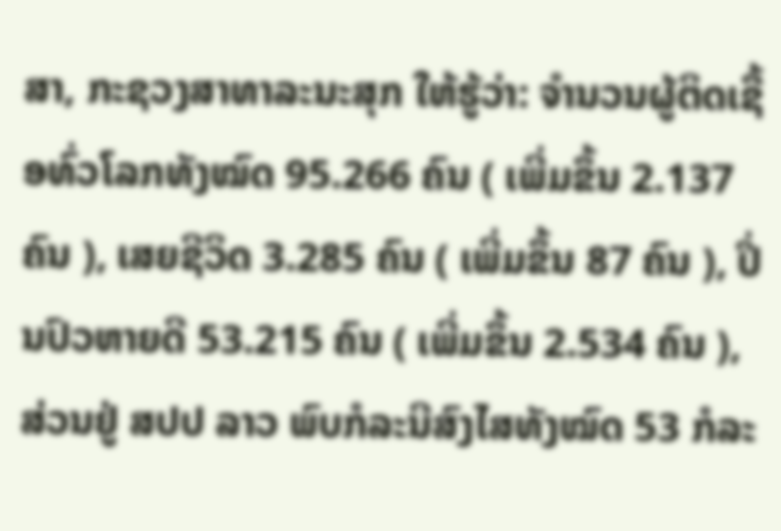ສາ, ກະຊວງສາທາລະນະສຸກ ໃຫ້ຮູ້ວ່າ: ຈຳນວນຜູ້ຕິດເຊື້ອທົ່ວໂລກທັງໝົດ 95.266 ຄົນ ( ເພີ່ມຂຶ້ນ 2.137 ຄົນ ), ເສຍຊີວິດ 3.285 ຄົນ ( ເພີ່ມຂຶ້ນ 87 ຄົນ ), ປິ່ນປົວຫາຍດີ 53.215 ຄົນ ( ເພີ່ມຂຶ້ນ 2.534 ຄົນ ), ສ່ວນຢູ່ ສປປ ລາວ ພົບກໍລະນີສົງໄສທັງໝົດ 53 ກໍລະ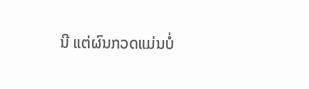ນີ ແຕ່ຜົນກວດແມ່ນບໍ່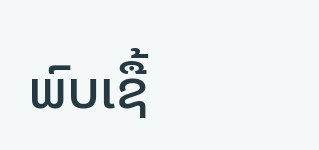ພົບເຊື້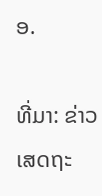ອ.

ທີ່ມາ: ຂ່າວເສດຖະ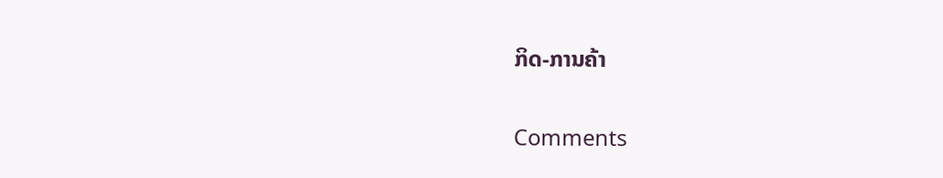ກິດ-ການຄ້າ

Comments